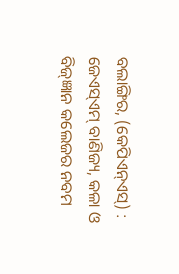ବଲାଙ୍ଗିର, (କେପିଏନ୍ଏସ୍) : ଜେଏସ୍ଏମ୍ ବାଣିଜ୍ୟ, କଳା ଓ ବିଜ୍ଜ୍ଞାନ କଲେଜର ନବମ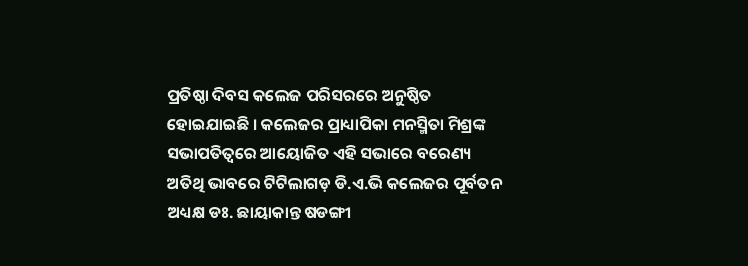ପ୍ରତିଷ୍ଠା ଦିବସ କଲେଜ ପରିସରରେ ଅନୁଷ୍ଠିତ ହୋଇଯାଇଛି । କଲେଜର ପ୍ରାଧ୍ୟାପିକା ମନସ୍ମିତା ମିଶ୍ରଙ୍କ ସଭାପତିତ୍ୱରେ ଆୟୋଜିତ ଏହି ସଭାରେ ବରେଣ୍ୟ ଅତିଥି ଭାବରେ ଟିଟିଲାଗଡ଼ ଡି.ଏ.ଭି କଲେଜର ପୂର୍ବତନ ଅଧ୍ୟକ୍ଷ ଡଃ. ଛାୟାକାନ୍ତ ଷଡଙ୍ଗୀ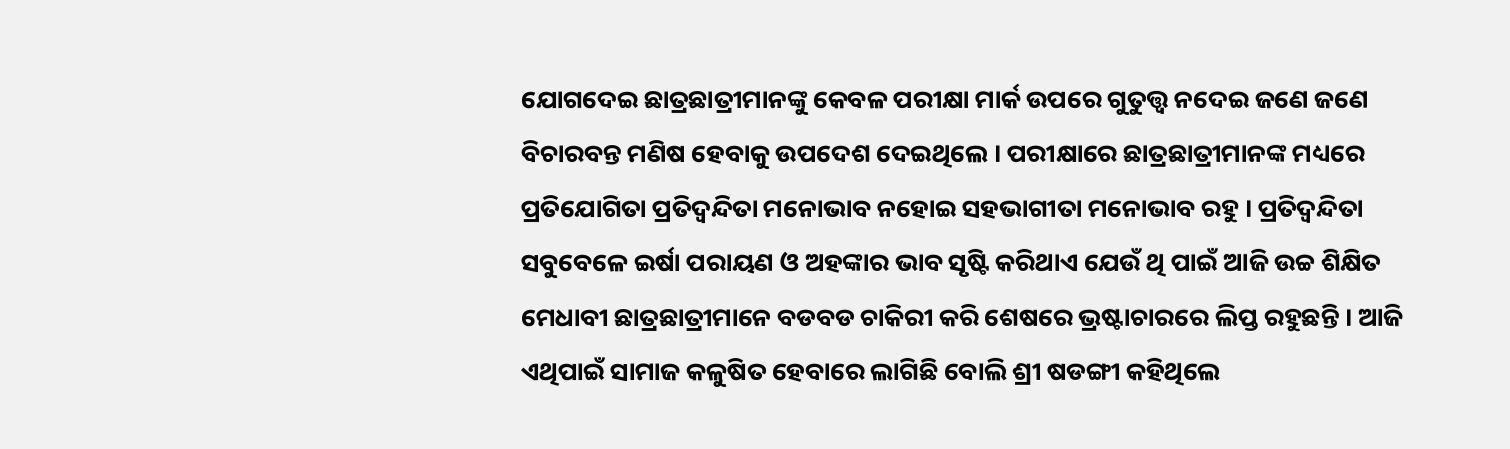ଯୋଗଦେଇ ଛାତ୍ରଛାତ୍ରୀମାନଙ୍କୁ କେବଳ ପରୀକ୍ଷା ମାର୍କ ଉପରେ ଗୁତୁତ୍ତ୍ଵ ନଦେଇ ଜଣେ ଜଣେ ବିଚାରବନ୍ତ ମଣିଷ ହେବାକୁ ଉପଦେଶ ଦେଇଥିଲେ । ପରୀକ୍ଷାରେ ଛାତ୍ରଛାତ୍ରୀମାନଙ୍କ ମଧ୍ୟରେ ପ୍ରତିଯୋଗିତା ପ୍ରତିଦ୍ୱନ୍ଦିତା ମନୋଭାବ ନହୋଇ ସହଭାଗୀତା ମନୋଭାବ ରହୁ । ପ୍ରତିଦ୍ୱନ୍ଦିତା ସବୁବେଳେ ଇର୍ଷା ପରାୟଣ ଓ ଅହଙ୍କାର ଭାବ ସୃଷ୍ଟି କରିଥାଏ ଯେଉଁ ଥି ପାଇଁ ଆଜି ଉଚ୍ଚ ଶିକ୍ଷିତ ମେଧାବୀ ଛାତ୍ରଛାତ୍ରୀମାନେ ବଡବଡ ଚାକିରୀ କରି ଶେଷରେ ଭ୍ରଷ୍ଟାଚାରରେ ଲିପ୍ତ ରହୁଛନ୍ତି । ଆଜି ଏଥିପାଇଁ ସାମାଜ କଳୁଷିତ ହେବାରେ ଲାଗିଛି ବୋଲି ଶ୍ରୀ ଷଡଙ୍ଗୀ କହିଥିଲେ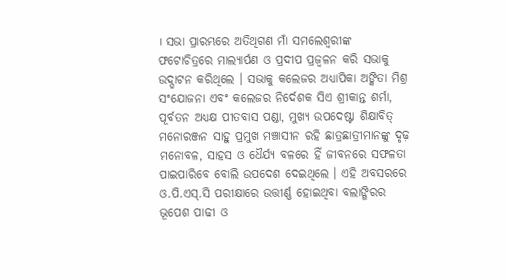। ସଭା ପ୍ରାରମ୍ଭରେ ଅତିଥିଗଣ ମାଁ ସମଲେଶ୍ଵରୀଙ୍କ ଫଟୋଚିତ୍ରରେ ମାଲ୍ୟାର୍ପଣ ଓ ପ୍ରଦୀପ ପ୍ରଜ୍ୱଳନ କରି ସଭାକୁ ଉଦ୍ଘାଟନ କରିଥିଲେ । ସଭାକୁ କଲେଜର ଅଧ୍ୟାପିକା ଅଙ୍କିତା ମିଶ୍ର ସଂଯୋଜନା ଏବଂ କଲେଜର ନିର୍ଦେଶକ ସିଏ ଶ୍ରୀକାନ୍ତ ଶର୍ମା, ପୂର୍ବତନ ଅଧ୍ୟକ୍ଷ ପୀତବାସ ପଣ୍ଡା, ମୁଖ୍ୟ ଉପଦେଷ୍ଟା ଶିକ୍ଷାବିତ୍ ମନୋରଞ୍ଜନ ସାହୁ ପ୍ରମୁଖ ମଞ୍ଚାସୀନ ରହି ଛାତ୍ରଛାତ୍ରୀମାନଙ୍କୁ ଦୃଢ଼ ମନୋବଳ, ସାହସ ଓ ଧୈର୍ଯ୍ୟ ବଳରେ ହିଁ ଜୀବନରେ ସଫଳତା ପାଇପାରିବେ ବୋଲି ଉପଦେଶ ଦେଇଥିଲେ । ଏହି ଅବସରରେ ଓ.ପି.ଏସ୍.ସି ପରୀକ୍ଷାରେ ଉତ୍ତୀର୍ଣ୍ଣ ହୋଇଥିବା ବଲାଙ୍ଗିରର ଭୂପେଶ ପାଢୀ ଓ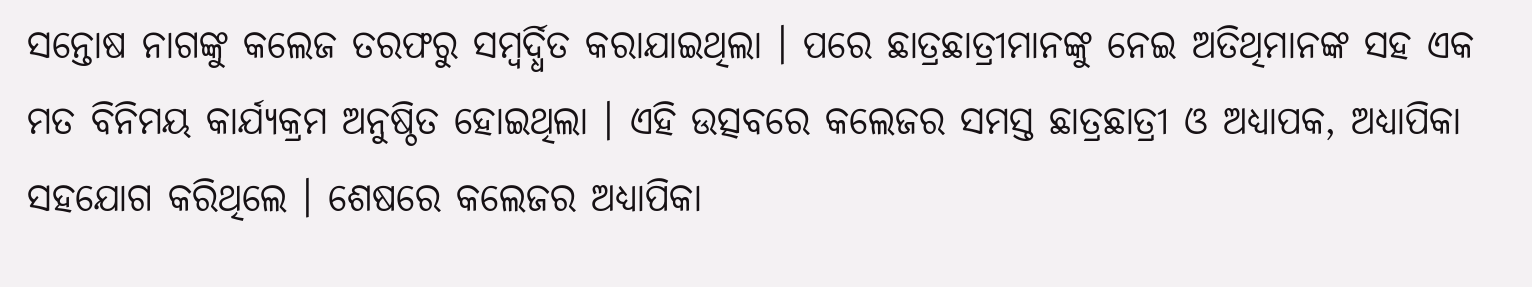ସନ୍ତୋଷ ନାଗଙ୍କୁ କଲେଜ ତରଫରୁ ସମ୍ବର୍ଦ୍ଧିତ କରାଯାଇଥିଲା । ପରେ ଛାତ୍ରଛାତ୍ରୀମାନଙ୍କୁ ନେଇ ଅତିଥିମାନଙ୍କ ସହ ଏକ ମତ ବିନିମୟ କାର୍ଯ୍ୟକ୍ରମ ଅନୁଷ୍ଠିତ ହୋଇଥିଲା । ଏହି ଉତ୍ସବରେ କଲେଜର ସମସ୍ତ ଛାତ୍ରଛାତ୍ରୀ ଓ ଅଧ୍ୟାପକ, ଅଧ୍ୟାପିକା ସହଯୋଗ କରିଥିଲେ । ଶେଷରେ କଲେଜର ଅଧ୍ୟାପିକା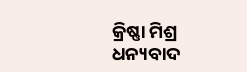କ୍ରିଷ୍ଣା ମିଶ୍ର ଧନ୍ୟବାଦ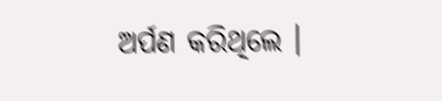ଅର୍ପଣ କରିଥିଲେ ।